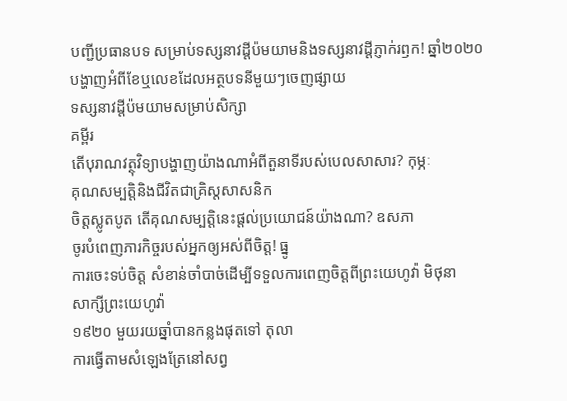បញ្ជីប្រធានបទ សម្រាប់ទស្សនាវដ្ដីប៉មយាមនិងទស្សនាវដ្ដីភ្ញាក់រឭក! ឆ្នាំ២០២០
បង្ហាញអំពីខែឬលេខដែលអត្ថបទនីមួយៗចេញផ្សាយ
ទស្សនាវដ្ដីប៉មយាមសម្រាប់សិក្សា
គម្ពីរ
តើបុរាណវត្ថុវិទ្យាបង្ហាញយ៉ាងណាអំពីតួនាទីរបស់បេលសាសារ? កុម្ភៈ
គុណសម្បត្តិនិងជីវិតជាគ្រិស្តសាសនិក
ចិត្តស្លូតបូត តើគុណសម្បត្តិនេះផ្ដល់ប្រយោជន៍យ៉ាងណា? ឧសភា
ចូរបំពេញភារកិច្ចរបស់អ្នកឲ្យអស់ពីចិត្ត! ធ្នូ
ការចេះទប់ចិត្ត សំខាន់ចាំបាច់ដើម្បីទទួលការពេញចិត្តពីព្រះយេហូវ៉ា មិថុនា
សាក្សីព្រះយេហូវ៉ា
១៩២០ មួយរយឆ្នាំបានកន្លងផុតទៅ តុលា
ការធ្វើតាមសំឡេងត្រែនៅសព្វ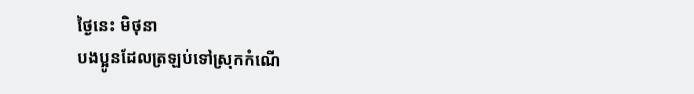ថ្ងៃនេះ មិថុនា
បងប្អូនដែលត្រឡប់ទៅស្រុកកំណើ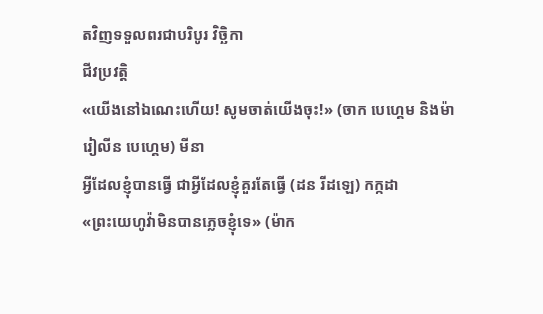តវិញទទួលពរជាបរិបូរ វិច្ឆិកា
ជីវប្រវត្ដិ
«យើងនៅឯណេះហើយ! សូមចាត់យើងចុះ!» (ចាក បេហ្គេម និងម៉ារៀលីន បេហ្គេម) មីនា
អ្វីដែលខ្ញុំបានធ្វើ ជាអ្វីដែលខ្ញុំគួរតែធ្វើ (ដន រីដឡេ) កក្កដា
«ព្រះយេហូវ៉ាមិនបានភ្លេចខ្ញុំទេ» (ម៉ាក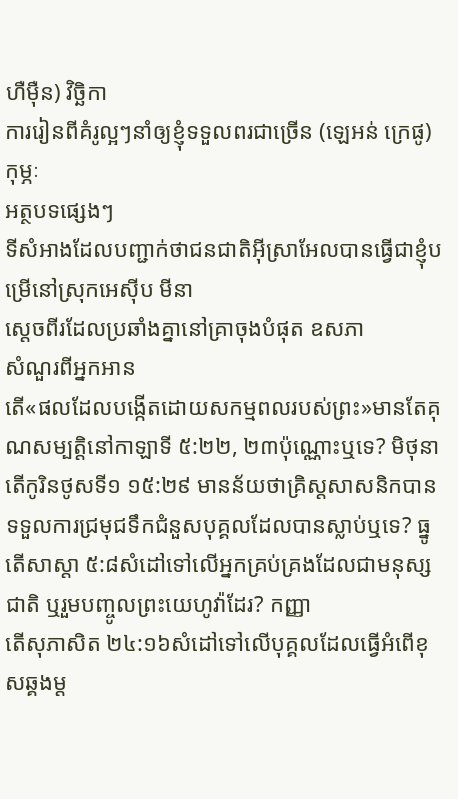ហឺម៉ឺន) វិច្ឆិកា
ការរៀនពីគំរូល្អៗនាំឲ្យខ្ញុំទទួលពរជាច្រើន (ឡេអន់ ក្រេផូ) កុម្ភៈ
អត្ថបទផ្សេងៗ
ទីសំអាងដែលបញ្ជាក់ថាជនជាតិអ៊ីស្រាអែលបានធ្វើជាខ្ញុំបម្រើនៅស្រុកអេស៊ីប មីនា
ស្ដេចពីរដែលប្រឆាំងគ្នានៅគ្រាចុងបំផុត ឧសភា
សំណួរពីអ្នកអាន
តើ«ផលដែលបង្កើតដោយសកម្មពលរបស់ព្រះ»មានតែគុណសម្បត្តិនៅកាឡាទី ៥:២២, ២៣ប៉ុណ្ណោះឬទេ? មិថុនា
តើកូរិនថូសទី១ ១៥:២៩ មានន័យថាគ្រិស្តសាសនិកបានទទួលការជ្រមុជទឹកជំនួសបុគ្គលដែលបានស្លាប់ឬទេ? ធ្នូ
តើសាស្ដា ៥:៨សំដៅទៅលើអ្នកគ្រប់គ្រងដែលជាមនុស្សជាតិ ឬរួមបញ្ចូលព្រះយេហូវ៉ាដែរ? កញ្ញា
តើសុភាសិត ២៤:១៦សំដៅទៅលើបុគ្គលដែលធ្វើអំពើខុសឆ្គងម្ដ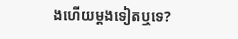ងហើយម្ដងទៀតឬទេ?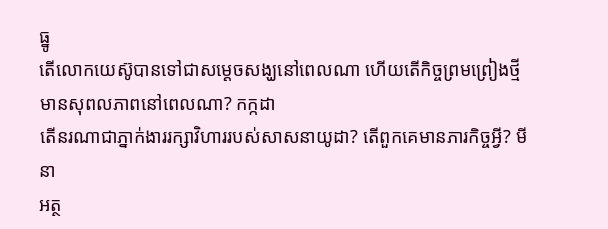ធ្នូ
តើលោកយេស៊ូបានទៅជាសម្ដេចសង្ឃនៅពេលណា ហើយតើកិច្ចព្រមព្រៀងថ្មីមានសុពលភាពនៅពេលណា? កក្កដា
តើនរណាជាភ្នាក់ងាររក្សាវិហាររបស់សាសនាយូដា? តើពួកគេមានភារកិច្ចអ្វី? មីនា
អត្ថ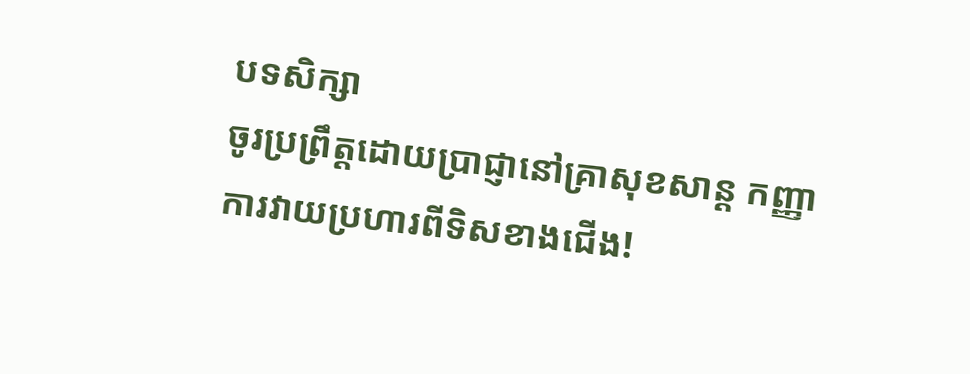បទសិក្សា
ចូរប្រព្រឹត្តដោយប្រាជ្ញានៅគ្រាសុខសាន្ត កញ្ញា
ការវាយប្រហារពីទិសខាងជើង!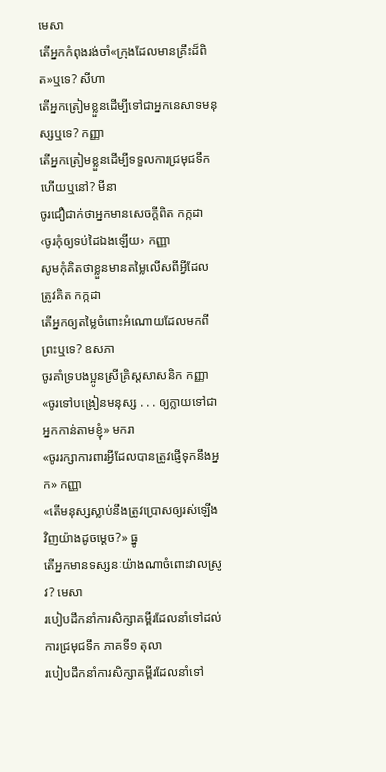មេសា
តើអ្នកកំពុងរង់ចាំ«ក្រុងដែលមានគ្រឹះដ៏ពិត»ឬទេ? សីហា
តើអ្នកត្រៀមខ្លួនដើម្បីទៅជាអ្នកនេសាទមនុស្សឬទេ? កញ្ញា
តើអ្នកត្រៀមខ្លួនដើម្បីទទួលការជ្រមុជទឹកហើយឬនៅ? មីនា
ចូរជឿជាក់ថាអ្នកមានសេចក្ដីពិត កក្កដា
‹ចូរកុំឲ្យទប់ដៃឯងឡើយ› កញ្ញា
សូមកុំគិតថាខ្លួនមានតម្លៃលើសពីអ្វីដែលត្រូវគិត កក្កដា
តើអ្នកឲ្យតម្លៃចំពោះអំណោយដែលមកពីព្រះឬទេ? ឧសភា
ចូរគាំទ្របងប្អូនស្រីគ្រិស្តសាសនិក កញ្ញា
«ចូរទៅបង្រៀនមនុស្ស . . . ឲ្យក្លាយទៅជាអ្នកកាន់តាមខ្ញុំ» មករា
«ចូររក្សាការពារអ្វីដែលបានត្រូវផ្ញើទុកនឹងអ្នក» កញ្ញា
«តើមនុស្សស្លាប់នឹងត្រូវប្រោសឲ្យរស់ឡើងវិញយ៉ាងដូចម្ដេច?» ធ្នូ
តើអ្នកមានទស្សនៈយ៉ាងណាចំពោះវាលស្រូវ? មេសា
របៀបដឹកនាំការសិក្សាគម្ពីរដែលនាំទៅដល់ការជ្រមុជទឹក ភាគទី១ តុលា
របៀបដឹកនាំការសិក្សាគម្ពីរដែលនាំទៅ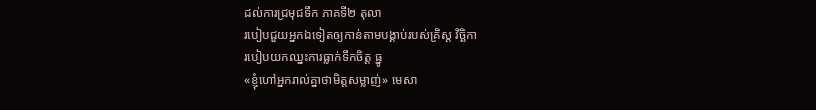ដល់ការជ្រមុជទឹក ភាគទី២ តុលា
របៀបជួយអ្នកឯទៀតឲ្យកាន់តាមបង្គាប់របស់គ្រិស្ត វិច្ឆិកា
របៀបយកឈ្នះការធ្លាក់ទឹកចិត្ត ធ្នូ
«ខ្ញុំហៅអ្នករាល់គ្នាថាមិត្តសម្លាញ់» មេសា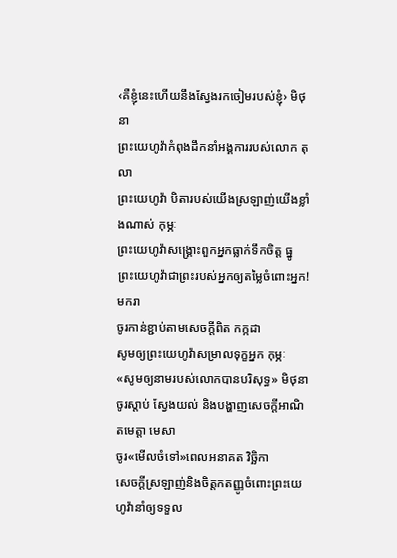‹គឺខ្ញុំនេះហើយនឹងស្វែងរកចៀមរបស់ខ្ញុំ› មិថុនា
ព្រះយេហូវ៉ាកំពុងដឹកនាំអង្គការរបស់លោក តុលា
ព្រះយេហូវ៉ា បិតារបស់យើងស្រឡាញ់យើងខ្លាំងណាស់ កុម្ភៈ
ព្រះយេហូវ៉ាសង្គ្រោះពួកអ្នកធ្លាក់ទឹកចិត្ត ធ្នូ
ព្រះយេហូវ៉ាជាព្រះរបស់អ្នកឲ្យតម្លៃចំពោះអ្នក! មករា
ចូរកាន់ខ្ជាប់តាមសេចក្ដីពិត កក្កដា
សូមឲ្យព្រះយេហូវ៉ាសម្រាលទុក្ខអ្នក កុម្ភៈ
«សូមឲ្យនាមរបស់លោកបានបរិសុទ្ធ» មិថុនា
ចូរស្ដាប់ ស្វែងយល់ និងបង្ហាញសេចក្ដីអាណិតមេត្តា មេសា
ចូរ«មើលចំទៅ»ពេលអនាគត វិច្ឆិកា
សេចក្ដីស្រឡាញ់និងចិត្តកតញ្ញូចំពោះព្រះយេហូវ៉ានាំឲ្យទទួល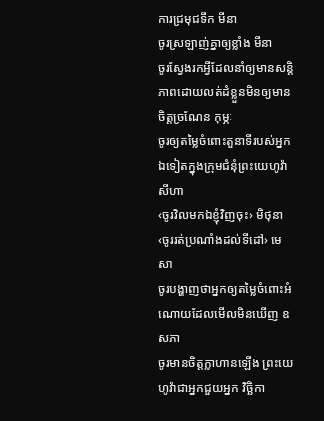ការជ្រមុជទឹក មីនា
ចូរស្រឡាញ់គ្នាឲ្យខ្លាំង មីនា
ចូរស្វែងរកអ្វីដែលនាំឲ្យមានសន្តិភាពដោយលត់ដំខ្លួនមិនឲ្យមានចិត្តច្រណែន កុម្ភៈ
ចូរឲ្យតម្លៃចំពោះតួនាទីរបស់អ្នកឯទៀតក្នុងក្រុមជំនុំព្រះយេហូវ៉ា សីហា
‹ចូរវិលមកឯខ្ញុំវិញចុះ› មិថុនា
‹ចូររត់ប្រណាំងដល់ទីដៅ› មេសា
ចូរបង្ហាញថាអ្នកឲ្យតម្លៃចំពោះអំណោយដែលមើលមិនឃើញ ឧសភា
ចូរមានចិត្តក្លាហានឡើង ព្រះយេហូវ៉ាជាអ្នកជួយអ្នក វិច្ឆិកា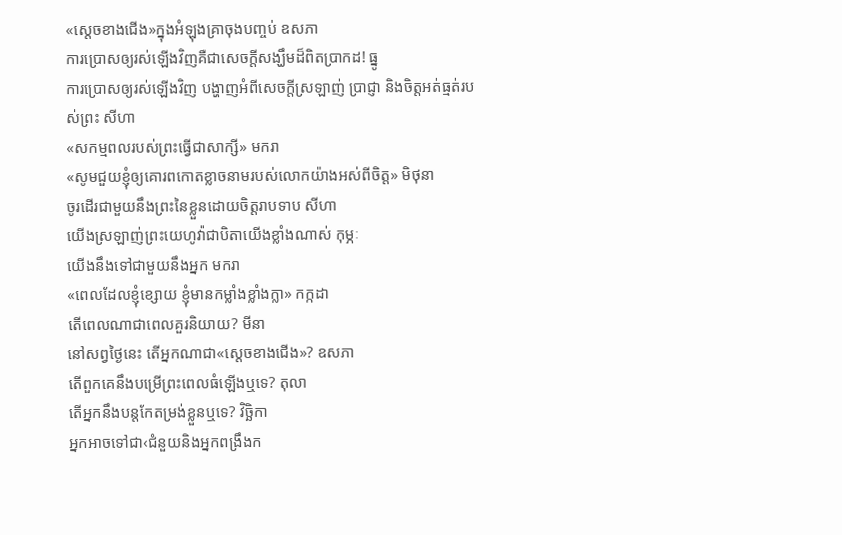«ស្ដេចខាងជើង»ក្នុងអំឡុងគ្រាចុងបញ្ចប់ ឧសភា
ការប្រោសឲ្យរស់ឡើងវិញគឺជាសេចក្ដីសង្ឃឹមដ៏ពិតប្រាកដ! ធ្នូ
ការប្រោសឲ្យរស់ឡើងវិញ បង្ហាញអំពីសេចក្ដីស្រឡាញ់ ប្រាជ្ញា និងចិត្តអត់ធ្មត់របស់ព្រះ សីហា
«សកម្មពលរបស់ព្រះធ្វើជាសាក្សី» មករា
«សូមជួយខ្ញុំឲ្យគោរពកោតខ្លាចនាមរបស់លោកយ៉ាងអស់ពីចិត្ត» មិថុនា
ចូរដើរជាមួយនឹងព្រះនៃខ្លួនដោយចិត្តរាបទាប សីហា
យើងស្រឡាញ់ព្រះយេហូវ៉ាជាបិតាយើងខ្លាំងណាស់ កុម្ភៈ
យើងនឹងទៅជាមួយនឹងអ្នក មករា
«ពេលដែលខ្ញុំខ្សោយ ខ្ញុំមានកម្លាំងខ្លាំងក្លា» កក្កដា
តើពេលណាជាពេលគួរនិយាយ? មីនា
នៅសព្វថ្ងៃនេះ តើអ្នកណាជា«ស្ដេចខាងជើង»? ឧសភា
តើពួកគេនឹងបម្រើព្រះពេលធំឡើងឬទេ? តុលា
តើអ្នកនឹងបន្តកែតម្រង់ខ្លួនឬទេ? វិច្ឆិកា
អ្នកអាចទៅជា‹ជំនួយនិងអ្នកពង្រឹងក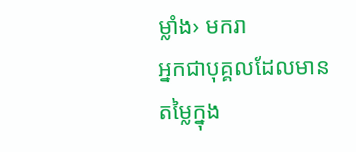ម្លាំង› មករា
អ្នកជាបុគ្គលដែលមានតម្លៃក្នុង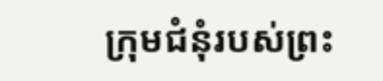ក្រុមជំនុំរបស់ព្រះ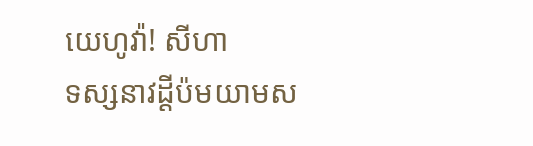យេហូវ៉ា! សីហា
ទស្សនាវដ្ដីប៉មយាមស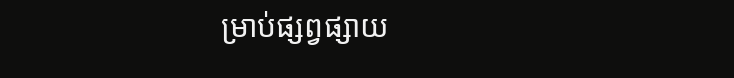ម្រាប់ផ្សព្វផ្សាយ